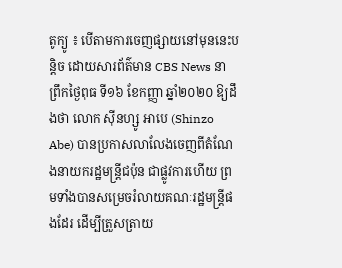តូក្យូ ៖ បើតាមការចេញផ្សាយនៅមុននេះបន្តិច ដោយសារព័ត៌មាន CBS News នាព្រឹកថ្ងៃពុធ ទី១៦ ខែកញ្ញា ឆ្នាំ២០២០ ឱ្យដឹងថា លោក ស៊ីនហ្សូ អាបេ (Shinzo Abe) បានប្រកាសលាលែងចេញពីតំណែងនាយករដ្ឋមន្ត្រីជប៉ុន ជាផ្លូវការហើយ ព្រមទាំងបានសម្រេចរំលាយគណៈរដ្ឋមន្ត្រីផងដែរ ដើម្បីត្រួសត្រាយ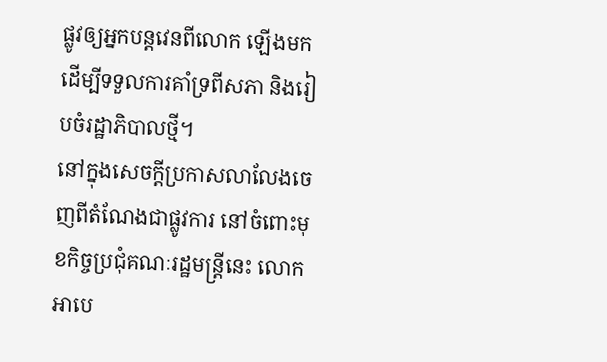ផ្លូវឲ្យអ្នកបន្តវេនពីលោក ឡើងមកដើម្បីទទួលការគាំទ្រពីសភា និងរៀបចំរដ្ឋាភិបាលថ្មី។
នៅក្នុងសេចក្តីប្រកាសលាលែងចេញពីតំណែងជាផ្លូវការ នៅចំពោះមុខកិច្ចប្រជុំគណៈរដ្ឋមន្ត្រីនេះ លោក អាបេ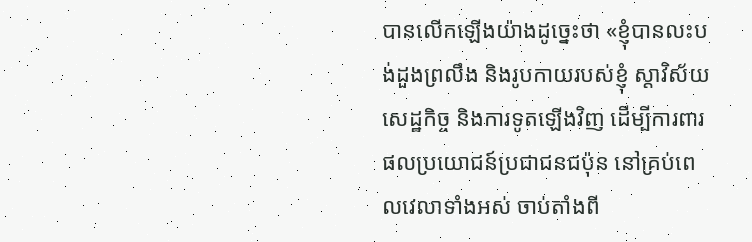បានលើកឡើងយ៉ាងដូច្នេះថា «ខ្ញុំបានលះបង់ដួងព្រលឹង និងរូបកាយរបស់ខ្ញុំ ស្តាវិស័យសេដ្ឋកិច្ច និងការទូតឡើងវិញ ដើម្បីការពារផលប្រយោជន៍ប្រជាជនជប៉ុន នៅគ្រប់ពេលវេលាទាំងអស់ ចាប់តាំងពី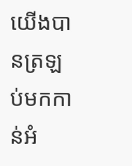យើងបានត្រឡប់មកកាន់អំ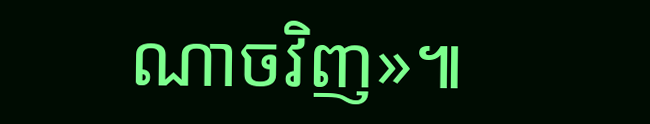ណាចវិញ»៕